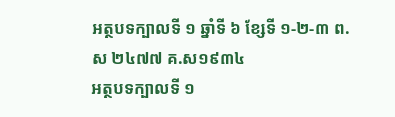អត្ថបទក្បាលទី ១ ឆ្នាំទី ៦ ខ្សែទី ១-២-៣ ព.ស ២៤៧៧ គ.ស១៩៣៤
អត្ថបទក្បាលទី ១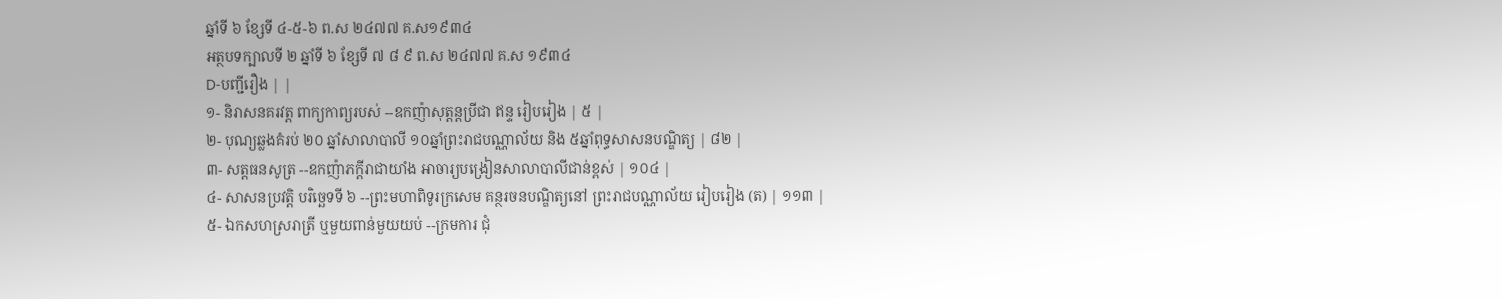ឆ្នាំទី ៦ ខ្សែទី ៤-៥-៦ ព.ស ២៤៧៧ គ.ស១៩៣៤
អត្ថបទក្បាលទី ២ ឆ្នាំទី ៦ ខ្សែទី ៧ ៨ ៩ ព.ស ២៤៧៧ គ.ស ១៩៣៤
D-បញ្ជីរឿង | |
១- និរាសនគរវត្ត ពាក្យកាព្យរបស់ --ឧកញ៉ាសុត្ដន្ដប្រីជា ឥន្ទ រៀបរៀង | ៥ |
២- បុណ្យឆ្លងគំរប់ ២០ ឆ្នាំសាលាបាលី ១០ឆ្នាំព្រះរាជបណ្ណាល័យ និង ៥ឆ្នាំពុទ្ធសាសនបណ្ឌិត្យ | ៨២ |
៣- សត្ដធនសូត្រ --ឧកញ៉ាភក្ដីរាជាយាំង អាចារ្យបង្រៀនសាលាបាលីជាន់ខ្ពស់ | ១០៤ |
៤- សាសនប្រវត្ដិ បរិច្ឆេទទី ៦ --ព្រះមហាពិទូរក្រសេម គន្ថរចនបណ្ឌិត្យនៅ ព្រះរាជបណ្ណាល័យ រៀបរៀង (ត) | ១១៣ |
៥- ឯកសហស្ររាត្រី ឬមួយពាន់មួយយប់ --ក្រមការ ជុំ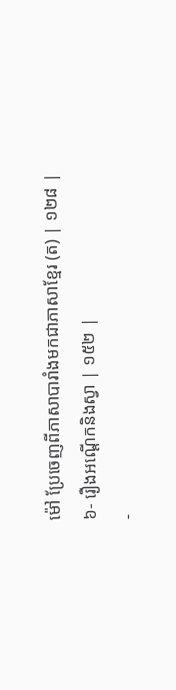ម៉ៅ ប្រែចេញពីភាសាបារាំងមកជាភាសាខ្មែរ (ត) | ១២៨ |
៦- រឿងអណ្ដើកនិងស្វា | ១៥២ |
-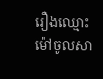រឿងឈ្មោះម៉ៅចូលសា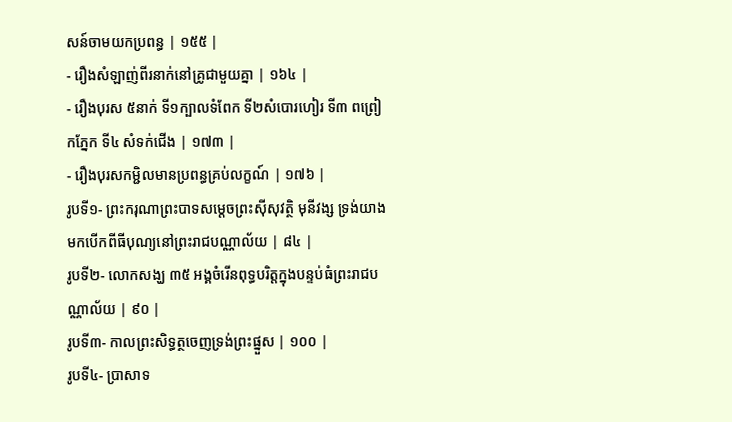សន៍ចាមយកប្រពន្ធ | ១៥៥ |
- រឿងសំឡាញ់ពីរនាក់នៅគ្រូជាមួយគ្នា | ១៦៤ |
- រឿងបុរស ៥នាក់ ទី១ក្បាលទំពែក ទី២សំបោរហៀរ ទី៣ ពព្រៀកភ្នែក ទី៤ សំទក់ជើង | ១៧៣ |
- រឿងបុរសកម្ជិលមានប្រពន្ធគ្រប់លក្ខណ៍ | ១៧៦ |
រូបទី១- ព្រះករុណាព្រះបាទសម្ដេចព្រះស៊ីសុវត្ថិ មុនីវង្ស ទ្រង់យាងមកបើកពីធីបុណ្យនៅព្រះរាជបណ្ណាល័យ | ៨៤ |
រូបទី២- លោកសង្ឃ ៣៥ អង្គចំរើនពុទ្ធបរិត្តក្នុងបន្ទប់ធំព្រះរាជបណ្ណាល័យ | ៩០ |
រូបទី៣- កាលព្រះសិទ្ធត្ថចេញទ្រង់ព្រះផ្នួស | ១០០ |
រូបទី៤- ប្រាសាទ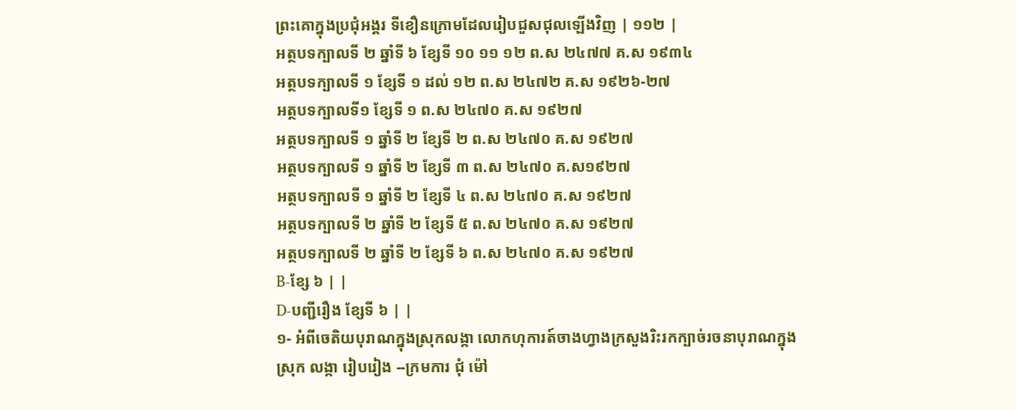ព្រះគោក្នុងប្រជុំអង្គរ ទីខឿនក្រោមដែលរៀបជួសជុលឡើងវិញ | ១១២ |
អត្ថបទក្បាលទី ២ ឆ្នាំទី ៦ ខ្សែទី ១០ ១១ ១២ ព.ស ២៤៧៧ គ.ស ១៩៣៤
អត្ថបទក្បាលទី ១ ខ្សែទី ១ ដល់ ១២ ព.ស ២៤៧២ គ.ស ១៩២៦-២៧
អត្ថបទក្បាលទី១ ខ្សែទី ១ ព.ស ២៤៧០ គ.ស ១៩២៧
អត្ថបទក្បាលទី ១ ឆ្នាំទី ២ ខ្សែទី ២ ព.ស ២៤៧០ គ.ស ១៩២៧
អត្ថបទក្បាលទី ១ ឆ្នាំទី ២ ខ្សែទី ៣ ព.ស ២៤៧០ គ.ស១៩២៧
អត្ថបទក្បាលទី ១ ឆ្នាំទី ២ ខ្សែទី ៤ ព.ស ២៤៧០ គ.ស ១៩២៧
អត្ថបទក្បាលទី ២ ឆ្នាំទី ២ ខ្សែទី ៥ ព.ស ២៤៧០ គ.ស ១៩២៧
អត្ថបទក្បាលទី ២ ឆ្នាំទី ២ ខ្សែទី ៦ ព.ស ២៤៧០ គ.ស ១៩២៧
B-ខ្សែ ៦ | |
D-បញ្ជីរឿង ខ្សែទី ៦ | |
១- អំពីចេតិយបុរាណក្នុងស្រុកលង្កា លោកហុការត៍ចាងហ្វាងក្រសួងរិះរកក្បាច់រចនាបុរាណក្នុងស្រុក លង្កា រៀបរៀង --ក្រមការ ជុំ ម៉ៅ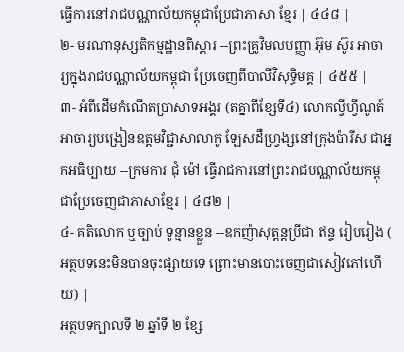ធ្វើការនៅរាជបណ្ណាល័យកម្ពុជាប្រែជាភាសា ខ្មែរ | ៤៤៨ |
២- មរណានុស្សតិកម្មដ្ឋានពិស្ដារ --ព្រះគ្រូវិមលបញ្ញា អ៊ុម ស៊ូរ អាចារ្យក្នុងរាជបណ្ណាល័យកម្ពុជា ប្រែចេញពីបាលីវិសុទ្ធិមគ្គ | ៤៥៥ |
៣- អំពីដើមកំណើតប្រាសាទអង្គរ (តគ្នាពីខ្សែទី៤) លោកល្វីហ្វីណូត៍អាចារ្យបង្រៀនឧត្ដមវិជ្ជាសាលាកូ ឡែសដឺហ្វ្រង្សនៅក្រុងប៉ារីស ជាអ្នកអធិប្បាយ --ក្រមការ ជុំ ម៉ៅ ធ្វើរាជការនៅព្រះរាជបណ្ណាល័យកម្ពុជាប្រែចេញជាភាសាខ្មែរ | ៤៨២ |
៤- គតិលោក ឬច្បាប់ ទូន្មានខ្លួន --ឧកញ៉ាសុត្ដន្ដប្រីជា ឥន្ទ រៀបរៀង ( អត្ថបទនេះមិនបានចុះផ្សាយទេ ព្រោះមានបោះចេញជាសៀវភៅហើយ) |
អត្ថបទក្បាលទី ២ ឆ្នាំទី ២ ខ្សែ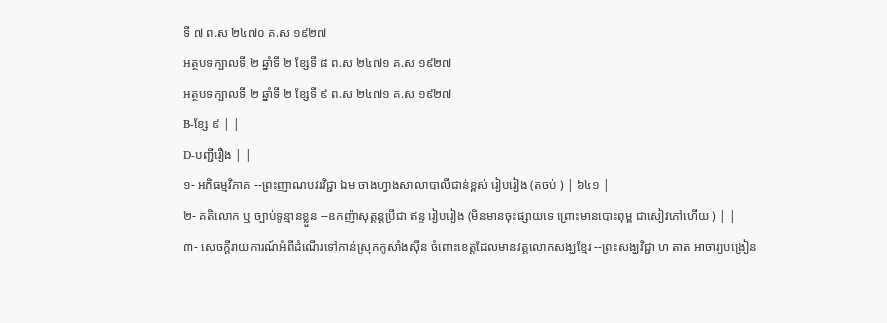ទី ៧ ព.ស ២៤៧០ គ.ស ១៩២៧
អត្ថបទក្បាលទី ២ ឆ្នាំទី ២ ខ្សែទី ៨ ព.ស ២៤៧១ គ.ស ១៩២៧
អត្ថបទក្បាលទី ២ ឆ្នាំទី ២ ខ្សែទី ៩ ព.ស ២៤៧១ គ.ស ១៩២៧
B-ខ្សែ ៩ | |
D-បញ្ជីរឿង | |
១- អភិធម្មវិភាគ --ព្រះញាណបវរវិជ្ជា ឯម ចាងហ្វាងសាលាបាលីជាន់ខ្ពស់ រៀបរៀង (តចប់ ) | ៦៤១ |
២- គតិលោក ឬ ច្បាប់ទូន្មានខ្លួន --ឧកញ៉ាសុត្ដន្ដប្រីជា ឥន្ទ រៀបរៀង (មិនមានចុះផ្សាយទេ ព្រោះមានបោះពុម្ព ជាសៀវភៅហើយ ) | |
៣- សេចក្ដីរាយការណ៍អំពីដំណើរទៅកាន់ស្រុកកូសាំងស៊ីន ចំពោះខេត្ដដែលមានវត្តលោកសង្ឃខ្មែរ --ព្រះសង្ឃវិជ្ជា ហ តាត អាចារ្យបង្រៀន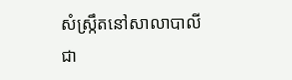សំស្ក្រឹតនៅសាលាបាលីជា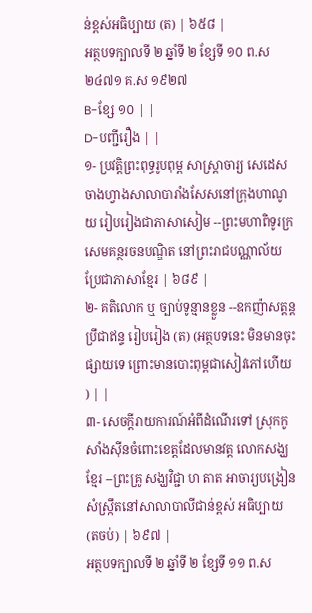ន់ខ្ពស់អធិប្បាយ (ត) | ៦៥៨ |
អត្ថបទក្បាលទី ២ ឆ្នាំទី ២ ខ្សែទី ១០ ព.ស ២៤៧១ គ.ស ១៩២៧
B-ខ្សែ ១០ | |
D-បញ្ជីរឿង | |
១- ប្រវត្ដិព្រះពុទ្ធរូបពុម្ព សាស្ត្រាចារ្យ សេដេស ចាងហ្វាងសាលាបារាំងសែសនៅក្រុងហាណូយ រៀបរៀងជាភាសាសៀម --ព្រះមហាពិទូរក្រសេមគន្ថរចនបណ្ឌិត នៅព្រះរាជបណ្ណាល័យ ប្រែជាភាសាខ្មែរ | ៦៨៩ |
២- គតិលោក ឬ ច្បាប់ទូន្មានខ្លួន --ឧកញ៉ាសត្ដន្ដប្រឹជាឥន្ទ រៀបរៀង (ត) (អត្ថបទនេះ មិនមានចុះ ផ្សាយទេ ព្រោះមានបោះពុម្ពជាសៀវភៅហើយ ) | |
៣- សេចក្ដីរាយការណ៍អំពីដំណើរទៅ ស្រុកកូសាំងស៊ីនចំពោះខេត្ដដែលមានវត្ត លោកសង្ឃខ្មែរ --ព្រះគ្រូ សង្ឃវិជ្ជា ហ តាត អាចារ្យបង្រៀនសំស្ក្រឹតនៅសាលាបាលីជាន់ខ្ពស់ អធិប្បាយ (តចប់) | ៦៩៧ |
អត្ថបទក្បាលទី ២ ឆ្នាំទី ២ ខ្សែទី ១១ ព.ស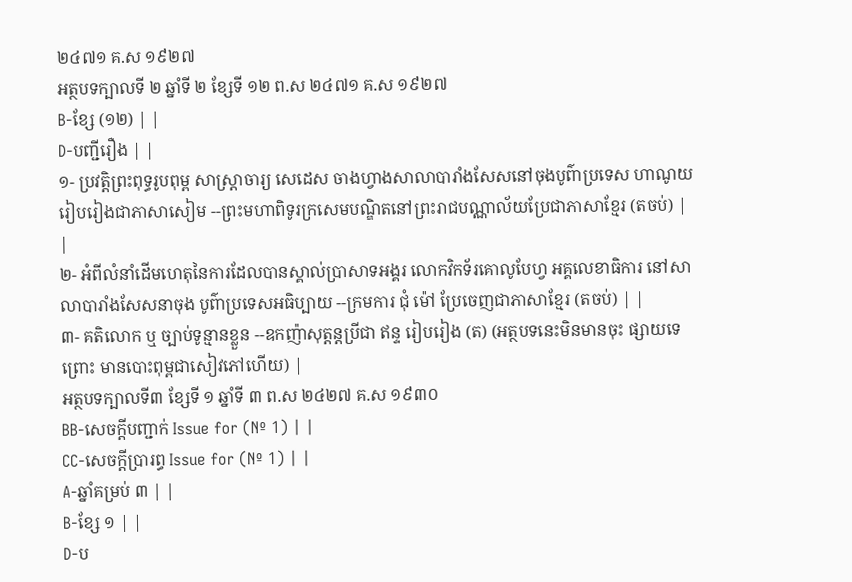២៤៧១ គ.ស ១៩២៧
អត្ថបទក្បាលទី ២ ឆ្នាំទី ២ ខ្សែទី ១២ ព.ស ២៤៧១ គ.ស ១៩២៧
B-ខ្សែ (១២) | |
D-បញ្ជីរឿង | |
១- ប្រវត្តិព្រះពុទ្ធរូបពុម្ព សាស្ត្រាចារ្យ សេដេស ចាងហ្វាងសាលាបារាំងសែសនៅចុងបូព៌ាប្រទេស ហាណូយ រៀបរៀងជាភាសាសៀម --ព្រះមហាពិទូរក្រសេមបណ្ឌិតនៅព្រះរាជបណ្ណាល័យប្រែជាភាសាខ្មែរ (តចប់) | |
២- អំពីលំនាំដើមហេតុនៃការដែលបានស្គាល់ប្រាសាទអង្គរ លោកវិកទ័រគោលូបែហ្វ អគ្គលេខាធិការ នៅសាលាបារាំងសែសនាចុង បូព៌ាប្រទេសអធិប្បាយ --ក្រមការ ជុំ ម៉ៅ ប្រែចេញជាភាសាខ្មែរ (តចប់) | |
៣- គតិលោក ឬ ច្បាប់ទូន្មានខ្លួន --ឧកញ៉ាសុត្ដន្ដប្រីជា ឥន្ទ រៀបរៀង (ត) (អត្ថបទនេះមិនមានចុះ ផ្សាយទេ ព្រោះ មានបោះពុម្ពជាសៀវភៅហើយ) |
អត្ថបទក្បាលទី៣ ខ្សែទី ១ ឆ្នាំទី ៣ ព.ស ២៤២៧ គ.ស ១៩៣០
BB-សេចក្ដីបញ្ជាក់ Issue for (Nº 1) | |
CC-សេចក្ដីប្រារព្ធ Issue for (Nº 1) | |
A-ឆ្នាំគម្រប់ ៣ | |
B-ខ្សែ ១ | |
D-ប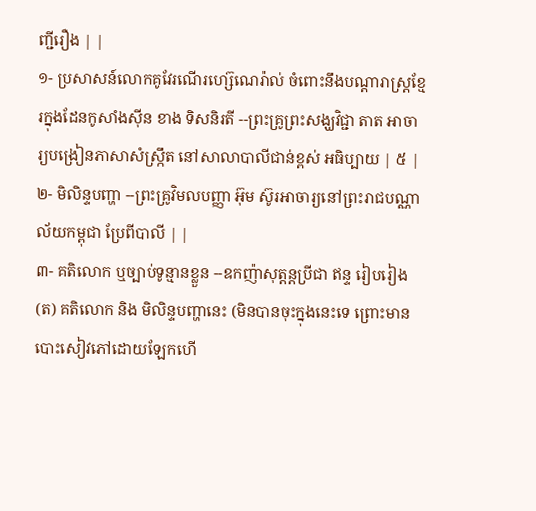ញ្ជីរឿង | |
១- ប្រសាសន៍លោកគូវែរណើរហ្ស៊េណេរ៉ាល់ ចំពោះនឹងបណ្ដារាស្ត្រខ្មែរក្នុងដែនកូសាំងស៊ីន ខាង ទិសនិរតី --ព្រះគ្រូព្រះសង្ឃវិជ្ជា តាត អាចារ្យបង្រៀនភាសាសំស្ក្រឹត នៅសាលាបាលីជាន់ខ្ពស់ អធិប្បាយ | ៥ |
២- មិលិន្ទបញ្ហា --ព្រះគ្រូវិមលបញ្ញា អ៊ុម ស៊ូរអាចារ្យនៅព្រះរាជបណ្ណាល័យកម្ពុជា ប្រែពីបាលី | |
៣- គតិលោក ឬច្បាប់ទូន្មានខ្លួន --ឧកញ៉ាសុត្តន្តប្រីជា ឥន្ទ រៀបរៀង (ត) គតិលោក និង មិលិន្ទបញ្ហានេះ (មិនបានចុះក្នុងនេះទេ ព្រោះមានបោះសៀវភៅដោយឡែកហើ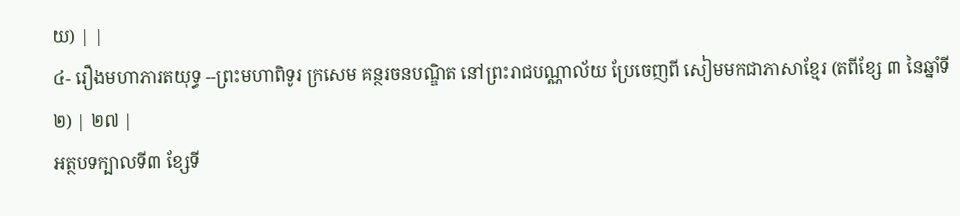យ) | |
៤- រឿងមហាភារតយុទ្ធ --ព្រះមហាពិទូរ ក្រសេម គន្ថរចនបណ្ឌិត នៅព្រះរាជបណ្ណាល័យ ប្រែចេញពី សៀមមកជាភាសាខ្មែរ (តពីខ្សែ ៣ នៃឆ្នាំទី២) | ២៧ |
អត្ថបទក្បាលទី៣ ខ្សែទី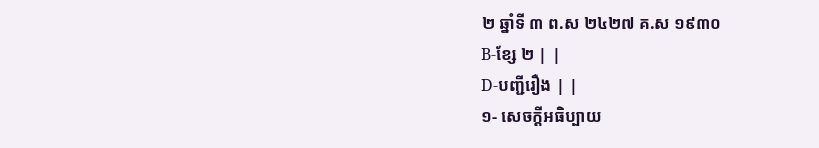២ ឆ្នាំទី ៣ ព.ស ២៤២៧ គ.ស ១៩៣០
B-ខ្សែ ២ | |
D-បញ្ជីរឿង | |
១- សេចក្ដីអធិប្បាយ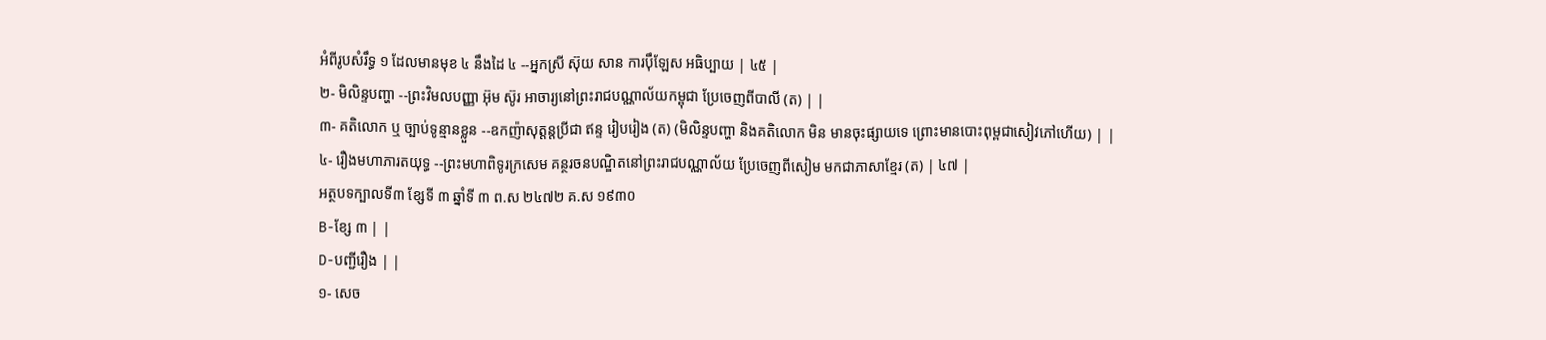អំពីរូបសំរឹទ្ធ ១ ដែលមានមុខ ៤ នឹងដៃ ៤ --អ្នកស្រី ស៊ុយ សាន ការប៉ឹឡែស អធិប្បាយ | ៤៥ |
២- មិលិន្ទបញ្ហា --ព្រះវិមលបញ្ញា អ៊ុម ស៊ូរ អាចារ្យនៅព្រះរាជបណ្ណាល័យកម្ពុជា ប្រែចេញពីបាលី (ត) | |
៣- គតិលោក ឬ ច្បាប់ទូន្មានខ្លួន --ឧកញ៉ាសុត្ដន្ដប្រីជា ឥន្ទ រៀបរៀង (ត) (មិលិន្ទបញ្ហា និងគតិលោក មិន មានចុះផ្សាយទេ ព្រោះមានបោះពុម្ពជាសៀវភៅហើយ) | |
៤- រឿងមហាភារតយុទ្ធ --ព្រះមហាពិទូរក្រសេម គន្ថរចនបណ្ឌិតនៅព្រះរាជបណ្ណាល័យ ប្រែចេញពីសៀម មកជាភាសាខ្មែរ (ត) | ៤៧ |
អត្ថបទក្បាលទី៣ ខ្សែទី ៣ ឆ្នាំទី ៣ ព.ស ២៤៧២ គ.ស ១៩៣០
B-ខ្សែ ៣ | |
D-បញ្ជីរឿង | |
១- សេច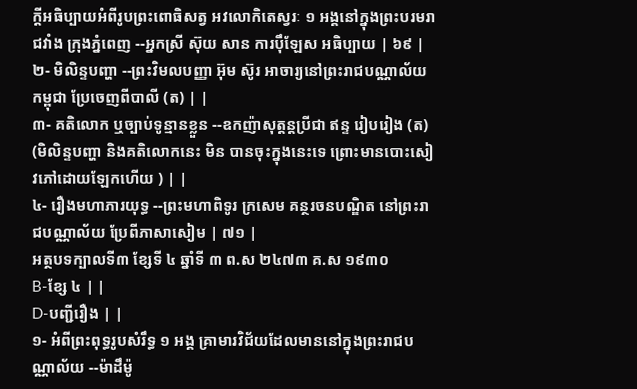ក្ដីអធិប្បាយអំពីរូបព្រះពោធិសត្វ អវលោកិតេស្វរៈ ១ អង្គនៅក្នុងព្រះបរមរាជវាំង ក្រុងភ្នំពេញ --អ្នកស្រី ស៊ុយ សាន ការប៉ឹឡែស អធិប្បាយ | ៦៩ |
២- មិលិន្ទបញ្ហា --ព្រះវិមលបញ្ញា អ៊ុម ស៊ូរ អាចារ្យនៅព្រះរាជបណ្ណាល័យកម្ពុជា ប្រែចេញពីបាលី (ត) | |
៣- គតិលោក ឬច្បាប់ទូន្មានខ្លួន --ឧកញ៉ាសុត្តន្តប្រីជា ឥន្ទ រៀបរៀង (ត) (មិលិន្ទបញ្ហា និងគតិលោកនេះ មិន បានចុះក្នុងនេះទេ ព្រោះមានបោះសៀវភៅដោយឡែកហើយ ) | |
៤- រឿងមហាភារយុទ្ធ --ព្រះមហាពិទូរ ក្រសេម គន្ថរចនបណ្ឌិត នៅព្រះរាជបណ្ណាល័យ ប្រែពីភាសាសៀម | ៧១ |
អត្ថបទក្បាលទី៣ ខ្សែទី ៤ ឆ្នាំទី ៣ ព.ស ២៤៧៣ គ.ស ១៩៣០
B-ខ្សែ ៤ | |
D-បញ្ជីរឿង | |
១- អំពីព្រះពុទ្ធរូបសំរឹទ្ធ ១ អង្គ គ្រាមារវិជ័យដែលមាននៅក្នុងព្រះរាជបណ្ណាល័យ --ម៉ាដឹម៉ូ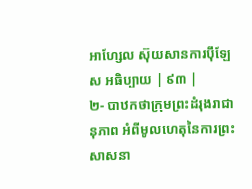អាហ្សែល ស៊ុយសានការប៉ឹឡែស អធិប្បាយ | ៩៣ |
២- បាឋកថាក្រុមព្រះដំរុងរាជានុភាព អំពីមូលហេតុនៃការព្រះសាសនា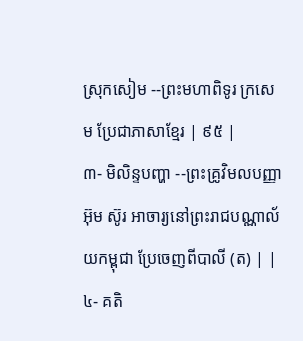ស្រុកសៀម --ព្រះមហាពិទូរ ក្រសេម ប្រែជាភាសាខ្មែរ | ៩៥ |
៣- មិលិន្ទបញ្ហា --ព្រះគ្រូវិមលបញ្ញា អ៊ុម ស៊ូរ អាចារ្យនៅព្រះរាជបណ្ណាល័យកម្ពុជា ប្រែចេញពីបាលី (ត) | |
៤- គតិ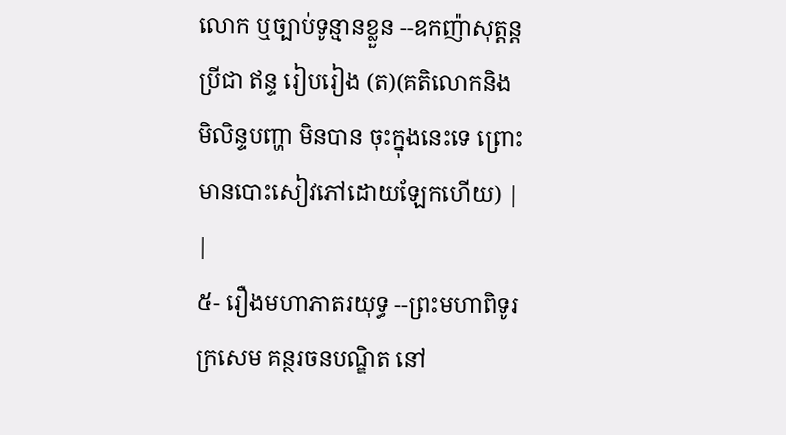លោក ឬច្បាប់ទូន្មានខ្លួន --ឧកញ៉ាសុត្ដន្ដប្រីជា ឥន្ទ រៀបរៀង (ត)(គតិលោកនិង មិលិន្ទបញ្ហា មិនបាន ចុះក្នុងនេះទេ ព្រោះមានបោះសៀវភៅដោយឡែកហើយ) | |
៥- រឿងមហាភាតរយុទ្ធ --ព្រះមហាពិទូរក្រសេម គន្ថរចនបណ្ឌិត នៅ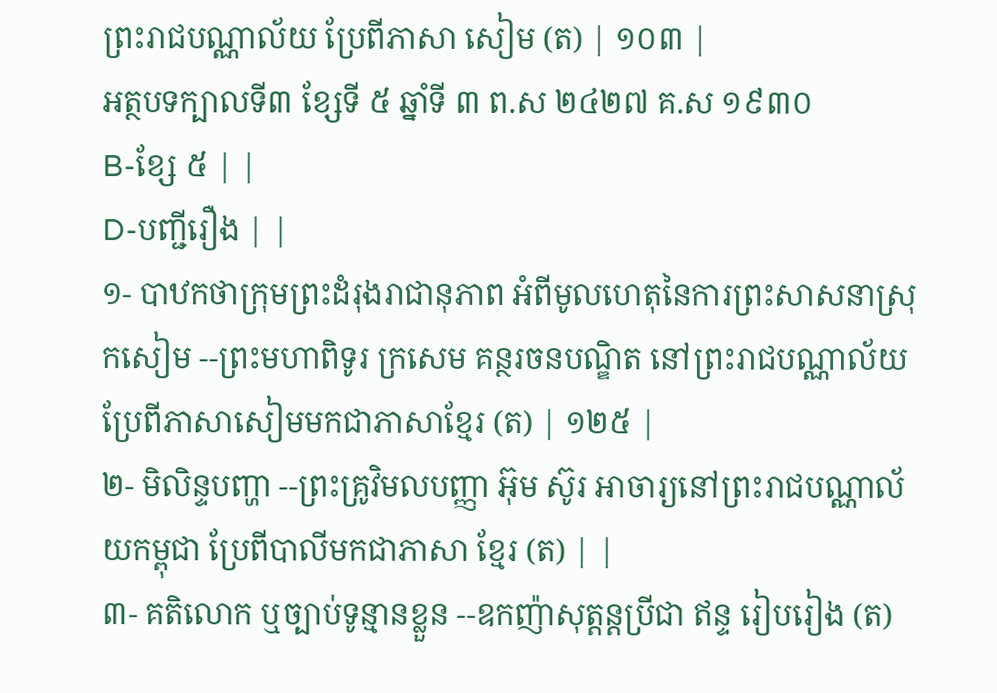ព្រះរាជបណ្ណាល័យ ប្រែពីភាសា សៀម (ត) | ១០៣ |
អត្ថបទក្បាលទី៣ ខ្សែទី ៥ ឆ្នាំទី ៣ ព.ស ២៤២៧ គ.ស ១៩៣០
B-ខ្សែ ៥ | |
D-បញ្ជីរឿង | |
១- បាឋកថាក្រុមព្រះដំរុងរាជានុភាព អំពីមូលហេតុនៃការព្រះសាសនាស្រុកសៀម --ព្រះមហាពិទូរ ក្រសេម គន្ថរចនបណ្ឌិត នៅព្រះរាជបណ្ណាល័យប្រែពីភាសាសៀមមកជាភាសាខ្មែរ (ត) | ១២៥ |
២- មិលិន្ទបញ្ហា --ព្រះគ្រូវិមលបញ្ញា អ៊ុម ស៊ូរ អាចារ្យនៅព្រះរាជបណ្ណាល័យកម្ពុជា ប្រែពីបាលីមកជាភាសា ខ្មែរ (ត) | |
៣- គតិលោក ឬច្បាប់ទូន្មានខ្លួន --ឧកញ៉ាសុត្ដន្ដប្រីជា ឥន្ទ រៀបរៀង (ត)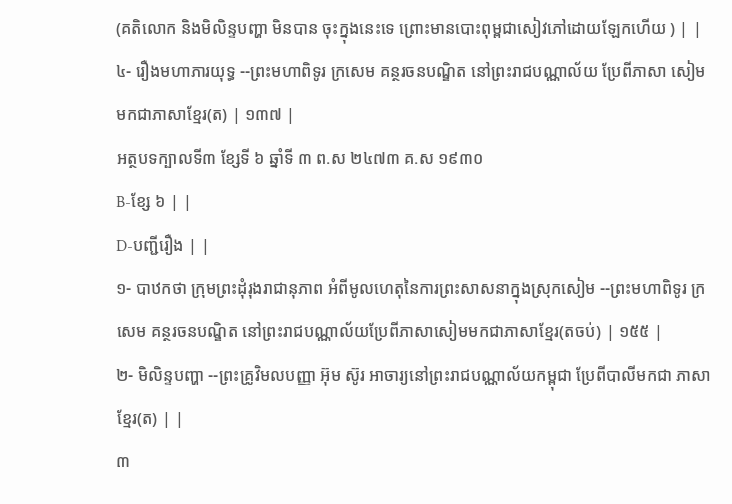(គតិលោក និងមិលិន្ទបញ្ហា មិនបាន ចុះក្នុងនេះទេ ព្រោះមានបោះពុម្ពជាសៀវភៅដោយឡែកហើយ ) | |
៤- រឿងមហាភារយុទ្ធ --ព្រះមហាពិទូរ ក្រសេម គន្ថរចនបណ្ឌិត នៅព្រះរាជបណ្ណាល័យ ប្រែពីភាសា សៀមមកជាភាសាខ្មែរ(ត) | ១៣៧ |
អត្ថបទក្បាលទី៣ ខ្សែទី ៦ ឆ្នាំទី ៣ ព.ស ២៤៧៣ គ.ស ១៩៣០
B-ខ្សែ ៦ | |
D-បញ្ជីរឿង | |
១- បាឋកថា ក្រុមព្រះដុំរុងរាជានុភាព អំពីមូលហេតុនៃការព្រះសាសនាក្នុងស្រុកសៀម --ព្រះមហាពិទូរ ក្រសេម គន្ថរចនបណ្ឌិត នៅព្រះរាជបណ្ណាល័យប្រែពីភាសាសៀមមកជាភាសាខ្មែរ(តចប់) | ១៥៥ |
២- មិលិន្ទបញ្ហា --ព្រះគ្រូវិមលបញ្ញា អ៊ុម ស៊ូរ អាចារ្យនៅព្រះរាជបណ្ណាល័យកម្ពុជា ប្រែពីបាលីមកជា ភាសាខ្មែរ(ត) | |
៣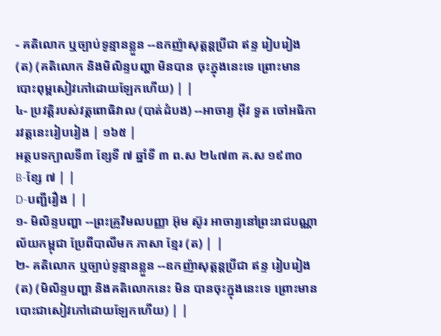- គតិលោក ឬច្បាប់ទូន្មានខ្លួន --ឧកញ៉ាសុត្ដន្ដប្រីជា ឥន្ទ រៀបរៀង (ត) (គតិលោក និងមិលិន្ទបញ្ហា មិនបាន ចុះក្នុងនេះទេ ព្រោះមានបោះពុម្ពសៀវភៅដោយឡែកហើយ) | |
៤- ប្រវត្តិរបស់វត្តពោធិវាល (បាត់ដំបង) --អាចារ្យ អ៊ីវ ទួត ចៅអធិការវត្តនេះរៀបរៀង | ១៦៥ |
អត្ថបទក្បាលទី៣ ខ្សែទី ៧ ឆ្នាំទី ៣ ព.ស ២៤៧៣ គ.ស ១៩៣០
B-ខ្សែ ៧ | |
D-បញ្ជីរឿង | |
១- មិលិន្ទបញ្ហា --ព្រះគ្រូវិមលបញ្ញា អ៊ុម ស៊ូរ អាចារ្យនៅព្រះរាជបណ្ណាល័យកម្ពុជា ប្រែពីបាលីមក ភាសា ខ្មែរ (ត) | |
២- គតិលោក ឬច្បាប់ទូន្មានខ្លួន --ឧកញ៉ាសុត្ដន្ដប្រីជា ឥន្ទ រៀបរៀង (ត) (មិលិន្ទបញ្ហា និងគតិលោកនេះ មិន បានចុះក្នុងនេះទេ ព្រោះមានបោះជាសៀវភៅដោយឡែកហើយ) | |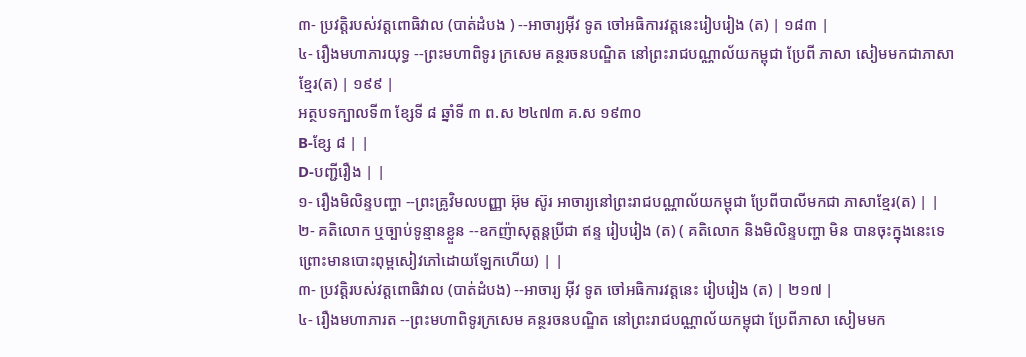៣- ប្រវត្តិរបស់វត្តពោធិវាល (បាត់ដំបង ) --អាចារ្យអ៊ីវ ទូត ចៅអធិការវត្តនេះរៀបរៀង (ត) | ១៨៣ |
៤- រឿងមហាភារយុទ្ធ --ព្រះមហាពិទូរ ក្រសេម គន្ថរចនបណ្ឌិត នៅព្រះរាជបណ្ណាល័យកម្ពុជា ប្រែពី ភាសា សៀមមកជាភាសាខ្មែរ(ត) | ១៩៩ |
អត្ថបទក្បាលទី៣ ខ្សែទី ៨ ឆ្នាំទី ៣ ព.ស ២៤៧៣ គ.ស ១៩៣០
B-ខ្សែ ៨ | |
D-បញ្ជីរឿង | |
១- រឿងមិលិន្ទបញ្ហា --ព្រះគ្រូវិមលបញ្ញា អ៊ុម ស៊ូរ អាចារ្យនៅព្រះរាជបណ្ណាល័យកម្ពុជា ប្រែពីបាលីមកជា ភាសាខ្មែរ(ត) | |
២- គតិលោក ឬច្បាប់ទូន្មានខ្លួន --ឧកញ៉ាសុត្ដន្ដប្រីជា ឥន្ទ រៀបរៀង (ត) ( គតិលោក និងមិលិន្ទបញ្ហា មិន បានចុះក្នុងនេះទេ ព្រោះមានបោះពុម្ពសៀវភៅដោយឡែកហើយ) | |
៣- ប្រវត្ដិរបស់វត្តពោធិវាល (បាត់ដំបង) --អាចារ្យ អ៊ីវ ទូត ចៅអធិការវត្តនេះ រៀបរៀង (ត) | ២១៧ |
៤- រឿងមហាភារត --ព្រះមហាពិទូរក្រសេម គន្ថរចនបណ្ឌិត នៅព្រះរាជបណ្ណាល័យកម្ពុជា ប្រែពីភាសា សៀមមក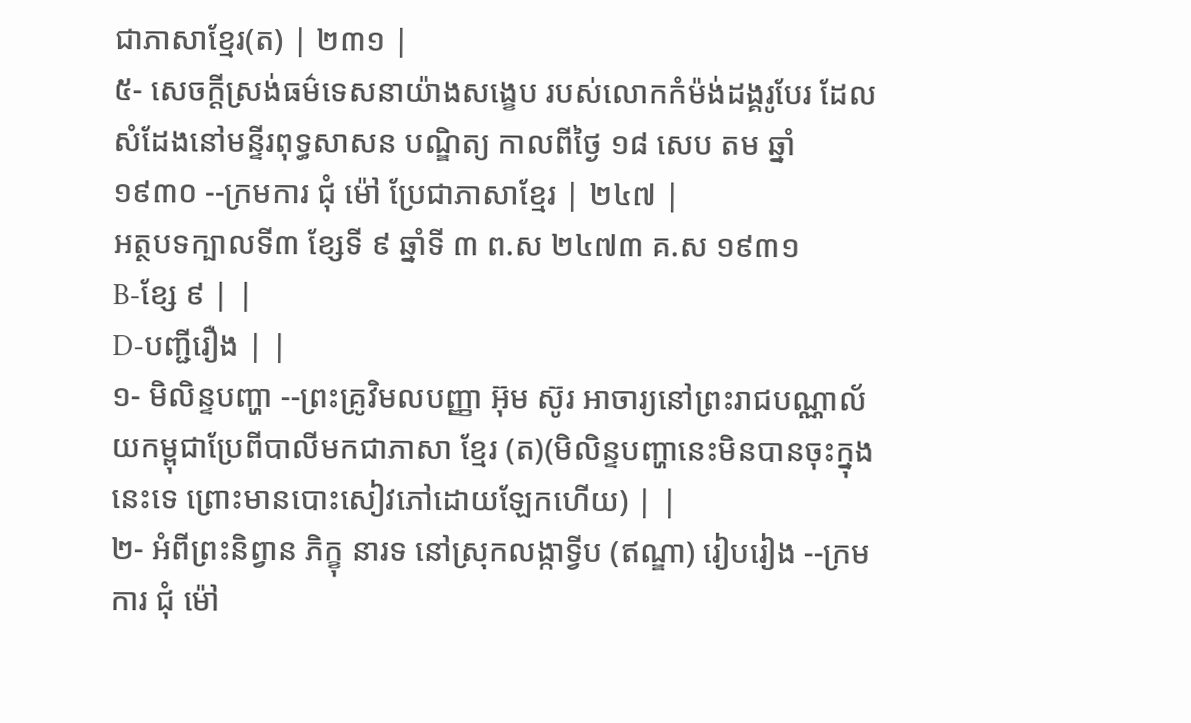ជាភាសាខ្មែរ(ត) | ២៣១ |
៥- សេចក្ដីស្រង់ធម៌ទេសនាយ៉ាងសង្ខេប របស់លោកកំម៉ង់ដង្គរូបែរ ដែលសំដែងនៅមន្ទីរពុទ្ធសាសន បណ្ឌិត្យ កាលពីថ្ងៃ ១៨ សេប តម ឆ្នាំ ១៩៣០ --ក្រមការ ជុំ ម៉ៅ ប្រែជាភាសាខ្មែរ | ២៤៧ |
អត្ថបទក្បាលទី៣ ខ្សែទី ៩ ឆ្នាំទី ៣ ព.ស ២៤៧៣ គ.ស ១៩៣១
B-ខ្សែ ៩ | |
D-បញ្ជីរឿង | |
១- មិលិន្ទបញ្ហា --ព្រះគ្រូវិមលបញ្ញា អ៊ុម ស៊ូរ អាចារ្យនៅព្រះរាជបណ្ណាល័យកម្ពុជាប្រែពីបាលីមកជាភាសា ខ្មែរ (ត)(មិលិន្ទបញ្ហានេះមិនបានចុះក្នុងនេះទេ ព្រោះមានបោះសៀវភៅដោយឡែកហើយ) | |
២- អំពីព្រះនិព្វាន ភិក្ខុ នារទ នៅស្រុកលង្កាទ្វីប (ឥណ្ឌា) រៀបរៀង --ក្រមការ ជុំ ម៉ៅ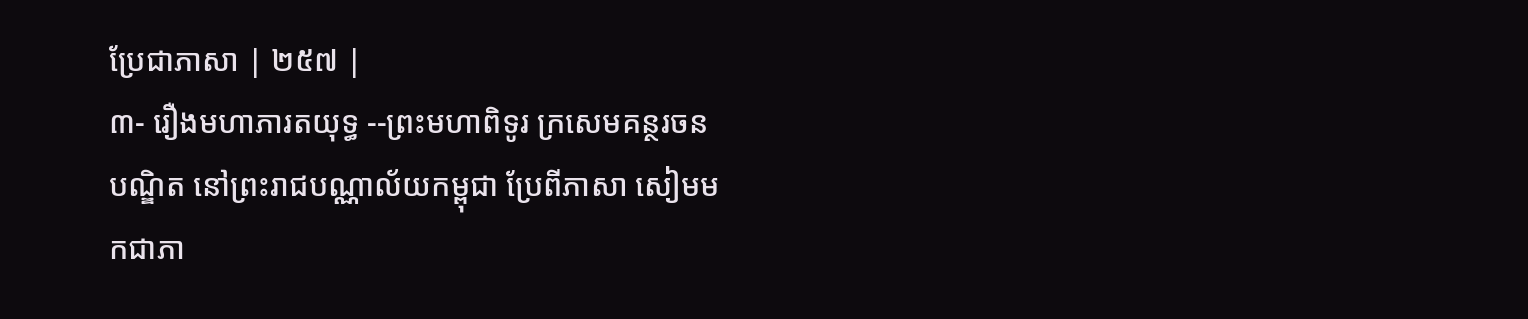ប្រែជាភាសា | ២៥៧ |
៣- រឿងមហាភារតយុទ្ធ --ព្រះមហាពិទូរ ក្រសេមគន្ថរចនបណ្ឌិត នៅព្រះរាជបណ្ណាល័យកម្ពុជា ប្រែពីភាសា សៀមមកជាភា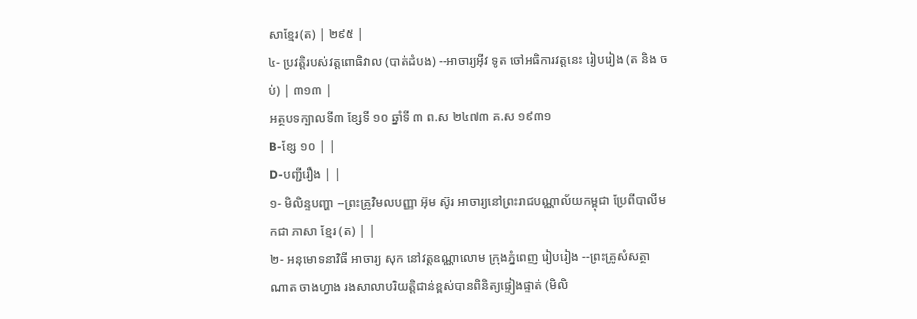សាខ្មែរ(ត) | ២៩៥ |
៤- ប្រវត្ដិរបស់វត្តពោធិវាល (បាត់ដំបង) --អាចារ្យអ៊ីវ ទូត ចៅអធិការវត្តនេះ រៀបរៀង (ត និង ចប់) | ៣១៣ |
អត្ថបទក្បាលទី៣ ខ្សែទី ១០ ឆ្នាំទី ៣ ព.ស ២៤៧៣ គ.ស ១៩៣១
B-ខ្សែ ១០ | |
D-បញ្ជីរឿង | |
១- មិលិន្ទបញ្ហា --ព្រះគ្រូវិមលបញ្ញា អ៊ុម ស៊ូរ អាចារ្យនៅព្រះរាជបណ្ណាល័យកម្ពុជា ប្រែពីបាលីមកជា ភាសា ខ្មែរ (ត) | |
២- អនុមោទនាវិធី អាចារ្យ សុក នៅវត្តឧណ្ណាលោម ក្រុងភ្នំពេញ រៀបរៀង --ព្រះគ្រូសំសត្ថា ណាត ចាងហ្វាង រងសាលាបរិយត្តិជាន់ខ្ពស់បានពិនិត្យផ្ទៀងផ្ទាត់ (មិលិ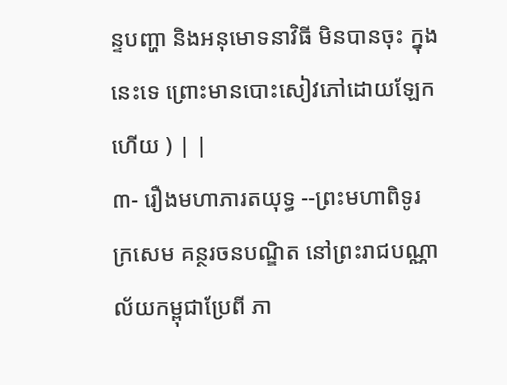ន្ទបញ្ហា និងអនុមោទនាវិធី មិនបានចុះ ក្នុងនេះទេ ព្រោះមានបោះសៀវភៅដោយឡែកហើយ ) | |
៣- រឿងមហាភារតយុទ្ធ --ព្រះមហាពិទូរ ក្រសេម គន្ថរចនបណ្ឌិត នៅព្រះរាជបណ្ណាល័យកម្ពុជាប្រែពី ភា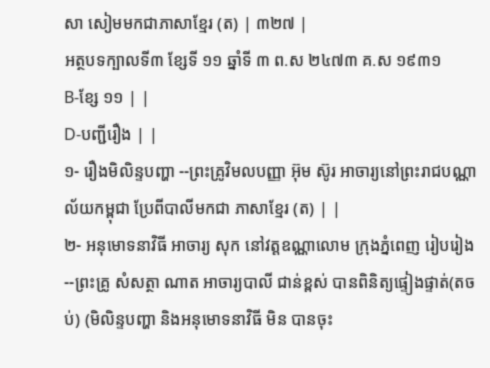សា សៀមមកជាភាសាខ្មែរ (ត) | ៣២៧ |
អត្ថបទក្បាលទី៣ ខ្សែទី ១១ ឆ្នាំទី ៣ ព.ស ២៤៧៣ គ.ស ១៩៣១
B-ខ្សែ ១១ | |
D-បញ្ជីរឿង | |
១- រឿងមិលិន្ទបញ្ហា --ព្រះគ្រូវិមលបញ្ញា អ៊ុម ស៊ូរ អាចារ្យនៅព្រះរាជបណ្ណាល័យកម្ពុជា ប្រែពីបាលីមកជា ភាសាខ្មែរ (ត) | |
២- អនុមោទនាវិធី អាចារ្យ សុក នៅវត្តឧណ្ណាលោម ក្រុងភ្នំពេញ រៀបរៀង --ព្រះគ្រូ សំសត្ថា ណាត អាចារ្យបាលី ជាន់ខ្ពស់ បានពិនិត្យផ្ទៀងផ្ទាត់(តចប់) (មិលិន្ទបញ្ហា និងអនុមោទនាវិធី មិន បានចុះ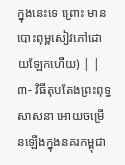ក្នុងនេះទេ ព្រោះ មានបោះពុម្ពសៀវភៅដោយឡែកហើយ) | |
៣- វិធីតុបតែងព្រះពុទ្ធសាសនា អោយចម្រើនឡើងក្នុងនគរកម្ពុជា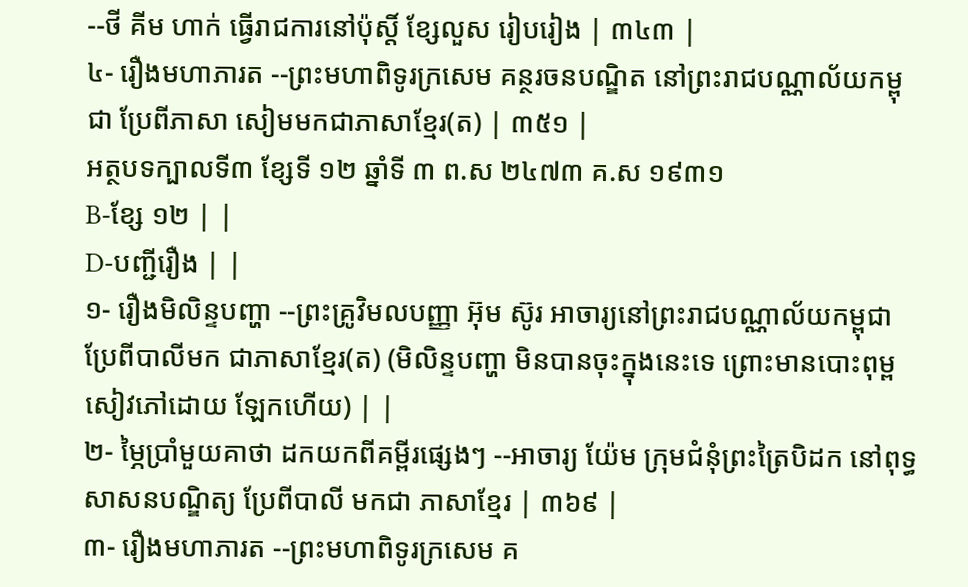--ថី គីម ហាក់ ធ្វើរាជការនៅប៉ុស្តិ៍ ខ្សែលួស រៀបរៀង | ៣៤៣ |
៤- រឿងមហាភារត --ព្រះមហាពិទូរក្រសេម គន្ថរចនបណ្ឌិត នៅព្រះរាជបណ្ណាល័យកម្ពុជា ប្រែពីភាសា សៀមមកជាភាសាខ្មែរ(ត) | ៣៥១ |
អត្ថបទក្បាលទី៣ ខ្សែទី ១២ ឆ្នាំទី ៣ ព.ស ២៤៧៣ គ.ស ១៩៣១
B-ខ្សែ ១២ | |
D-បញ្ជីរឿង | |
១- រឿងមិលិន្ទបញ្ហា --ព្រះគ្រូវិមលបញ្ញា អ៊ុម ស៊ូរ អាចារ្យនៅព្រះរាជបណ្ណាល័យកម្ពុជា ប្រែពីបាលីមក ជាភាសាខ្មែរ(ត) (មិលិន្ទបញ្ហា មិនបានចុះក្នុងនេះទេ ព្រោះមានបោះពុម្ពសៀវភៅដោយ ឡែកហើយ) | |
២- ម្ភៃប្រាំមួយគាថា ដកយកពីគម្ពីរផ្សេងៗ --អាចារ្យ យ៉ែម ក្រុមជំនុំព្រះត្រៃបិដក នៅពុទ្ធសាសនបណ្ឌិត្យ ប្រែពីបាលី មកជា ភាសាខ្មែរ | ៣៦៩ |
៣- រឿងមហាភារត --ព្រះមហាពិទូរក្រសេម គ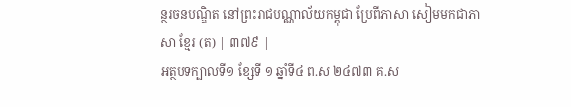ន្ថរចនបណ្ឌិត នៅព្រះរាជបណ្ណាល័យកម្ពុជា ប្រែពីភាសា សៀមមកជាភាសា ខ្មែរ (ត) | ៣៧៩ |
អត្ថបទក្បាលទី១ ខ្សែទី ១ ឆ្នាំទី៤ ព.ស ២៤៧៣ គ.ស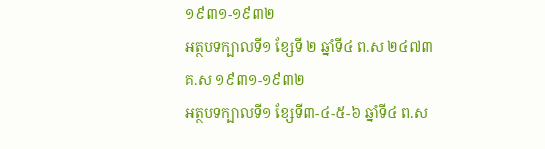១៩៣១-១៩៣២
អត្ថបទក្បាលទី១ ខ្សែទី ២ ឆ្នាំទី៤ ព.ស ២៤៧៣ គ.ស ១៩៣១-១៩៣២
អត្ថបទក្បាលទី១ ខ្សែទី៣-៤-៥-៦ ឆ្នាំទី៤ ព.ស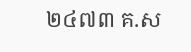២៤៧៣ គ.ស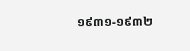១៩៣១-១៩៣២